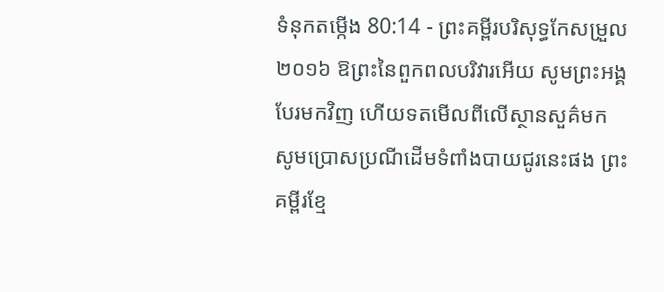ទំនុកតម្កើង 80:14 - ព្រះគម្ពីរបរិសុទ្ធកែសម្រួល ២០១៦ ឱព្រះនៃពួកពលបរិវារអើយ សូមព្រះអង្គបែរមកវិញ ហើយទតមើលពីលើស្ថានសួគ៌មក សូមប្រោសប្រណីដើមទំពាំងបាយជូរនេះផង ព្រះគម្ពីរខ្មែ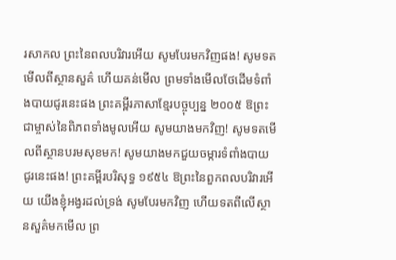រសាកល ព្រះនៃពលបរិវារអើយ សូមបែរមកវិញផង! សូមទតមើលពីស្ថានសួគ៌ ហើយគន់មើល ព្រមទាំងមើលថែដើមទំពាំងបាយជូរនេះផង ព្រះគម្ពីរភាសាខ្មែរបច្ចុប្បន្ន ២០០៥ ឱព្រះជាម្ចាស់នៃពិភពទាំងមូលអើយ សូមយាងមកវិញ! សូមទតមើលពីស្ថានបរមសុខមក! សូមយាងមកជួយចម្ការទំពាំងបាយជូរនេះផង! ព្រះគម្ពីរបរិសុទ្ធ ១៩៥៤ ឱព្រះនៃពួកពលបរិវារអើយ យើងខ្ញុំអង្វរដល់ទ្រង់ សូមបែរមកវិញ ហើយទតពីលើស្ថានសួគ៌មកមើល ព្រ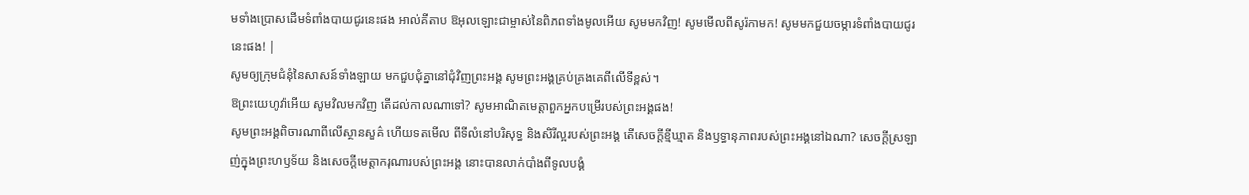មទាំងប្រោសដើមទំពាំងបាយជូរនេះផង អាល់គីតាប ឱអុលឡោះជាម្ចាស់នៃពិភពទាំងមូលអើយ សូមមកវិញ! សូមមើលពីសូរ៉កាមក! សូមមកជួយចម្ការទំពាំងបាយជូរនេះផង! |
សូមឲ្យក្រុមជំនុំនៃសាសន៍ទាំងឡាយ មកជួបជុំគ្នានៅជុំវិញព្រះអង្គ សូមព្រះអង្គគ្រប់គ្រងគេពីលើទីខ្ពស់។
ឱព្រះយេហូវ៉ាអើយ សូមវិលមកវិញ តើដល់កាលណាទៅ? សូមអាណិតមេត្តាពួកអ្នកបម្រើរបស់ព្រះអង្គផង!
សូមព្រះអង្គពិចារណាពីលើស្ថានសួគ៌ ហើយទតមើល ពីទីលំនៅបរិសុទ្ធ និងសិរីល្អរបស់ព្រះអង្គ តើសេចក្ដីខ្មីឃ្មាត និងឫទ្ធានុភាពរបស់ព្រះអង្គនៅឯណា? សេចក្ដីស្រឡាញ់ក្នុងព្រះហឫទ័យ និងសេចក្ដីមេត្តាករុណារបស់ព្រះអង្គ នោះបានលាក់បាំងពីទូលបង្គំ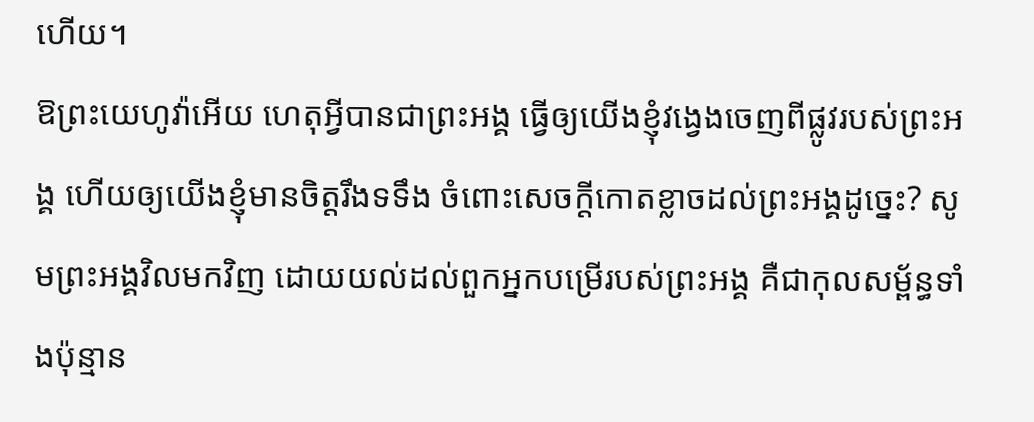ហើយ។
ឱព្រះយេហូវ៉ាអើយ ហេតុអ្វីបានជាព្រះអង្គ ធ្វើឲ្យយើងខ្ញុំវង្វេងចេញពីផ្លូវរបស់ព្រះអង្គ ហើយឲ្យយើងខ្ញុំមានចិត្តរឹងទទឹង ចំពោះសេចក្ដីកោតខ្លាចដល់ព្រះអង្គដូច្នេះ? សូមព្រះអង្គវិលមកវិញ ដោយយល់ដល់ពួកអ្នកបម្រើរបស់ព្រះអង្គ គឺជាកុលសម្ព័ន្ធទាំងប៉ុន្មាន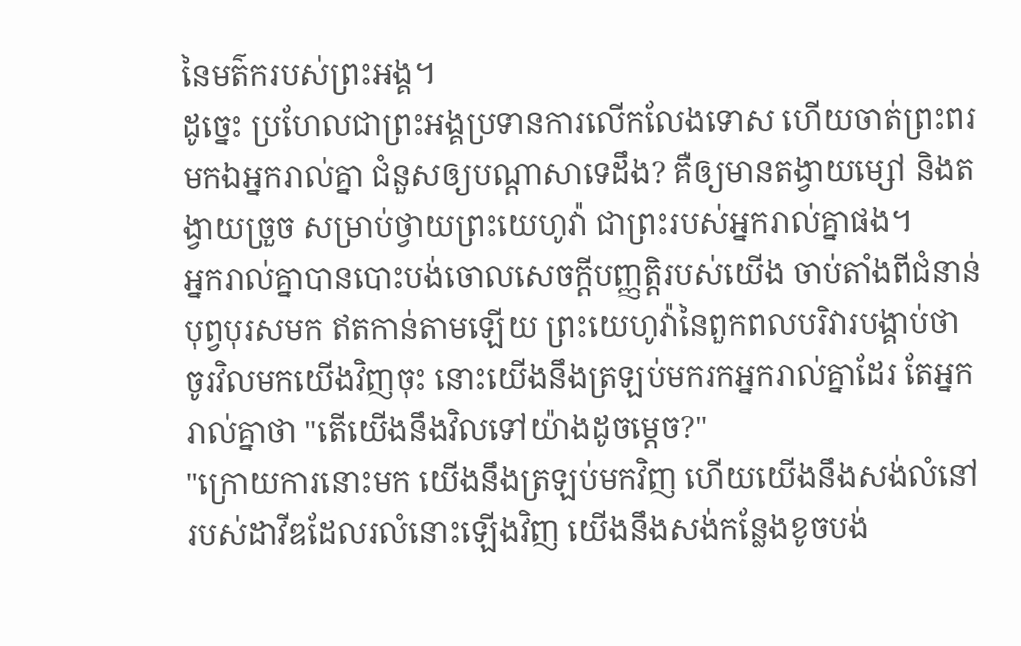នៃមត៌ករបស់ព្រះអង្គ។
ដូច្នេះ ប្រហែលជាព្រះអង្គប្រទានការលើកលែងទោស ហើយចាត់ព្រះពរមកឯអ្នករាល់គ្នា ជំនួសឲ្យបណ្ដាសាទេដឹង? គឺឲ្យមានតង្វាយម្សៅ និងតង្វាយច្រួច សម្រាប់ថ្វាយព្រះយេហូវ៉ា ជាព្រះរបស់អ្នករាល់គ្នាផង។
អ្នករាល់គ្នាបានបោះបង់ចោលសេចក្ដីបញ្ញត្តិរបស់យើង ចាប់តាំងពីជំនាន់បុព្វបុរសមក ឥតកាន់តាមឡើយ ព្រះយេហូវ៉ានៃពួកពលបរិវារបង្គាប់ថា ចូរវិលមកយើងវិញចុះ នោះយើងនឹងត្រឡប់មករកអ្នករាល់គ្នាដែរ តែអ្នករាល់គ្នាថា "តើយើងនឹងវិលទៅយ៉ាងដូចម្តេច?"
"ក្រោយការនោះមក យើងនឹងត្រឡប់មកវិញ ហើយយើងនឹងសង់លំនៅរបស់ដាវីឌដែលរលំនោះឡើងវិញ យើងនឹងសង់កន្លែងខូចបង់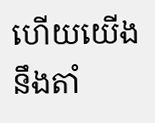ហើយយើងនឹងតាំ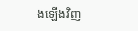ងឡើងវិញ